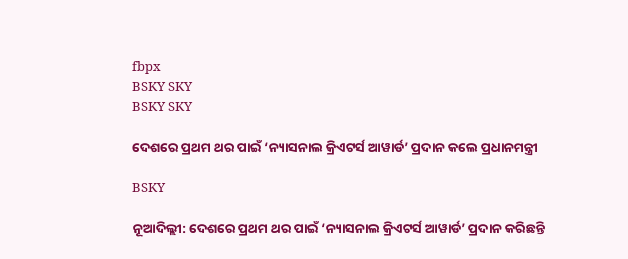fbpx
BSKY SKY
BSKY SKY

ଦେଶରେ ପ୍ରଥମ ଥର ପାଇଁ ‘ନ୍ୟାସନାଲ କ୍ରିଏଟର୍ସ ଆୱାର୍ଡ’ ପ୍ରଦାନ କଲେ ପ୍ରଧାନମନ୍ତ୍ରୀ

BSKY

ନୂଆଦିଲ୍ଲୀ: ଦେଶରେ ପ୍ରଥମ ଥର ପାଇଁ ‘ନ୍ୟାସନାଲ କ୍ରିଏଟର୍ସ ଆୱାର୍ଡ’ ପ୍ରଦାନ କରିଛନ୍ତି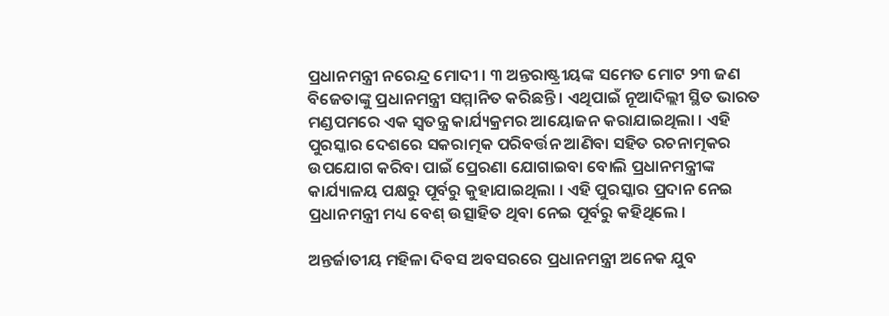ପ୍ରଧାନମନ୍ତ୍ରୀ ନରେନ୍ଦ୍ର ମୋଦୀ । ୩ ଅନ୍ତରାଷ୍ଟ୍ରୀୟଙ୍କ ସମେତ ମୋଟ ୨୩ ଜଣ ବିଜେତାଙ୍କୁ ପ୍ରଧାନମନ୍ତ୍ରୀ ସମ୍ମାନିତ କରିଛନ୍ତି । ଏଥିପାଇଁ ନୂଆଦିଲ୍ଲୀ ସ୍ଥିତ ଭାରତ ମଣ୍ଡପମରେ ଏକ ସ୍ୱତନ୍ତ୍ର କାର୍ଯ୍ୟକ୍ରମର ଆୟୋଜନ କରାଯାଇଥିଲା । ଏହି ପୁରସ୍କାର ଦେଶରେ ସକରାତ୍ମକ ପରିବର୍ତ୍ତନ ଆଣିବା ସହିତ ରଚନାତ୍ମକର ଉପଯୋଗ କରିବା ପାଇଁ ପ୍ରେରଣା ଯୋଗାଇବା ବୋଲି ପ୍ରଧାନମନ୍ତ୍ରୀଙ୍କ କାର୍ଯ୍ୟାଳୟ ପକ୍ଷରୁ ପୂର୍ବରୁ କୁହାଯାଇଥିଲା । ଏହି ପୁରସ୍କାର ପ୍ରଦାନ ନେଇ ପ୍ରଧାନମନ୍ତ୍ରୀ ମଧ୍ୟ ବେଶ୍ ଉତ୍ସାହିତ ଥିବା ନେଇ ପୂର୍ବରୁ କହିଥିଲେ ।

ଅନ୍ତର୍ଜାତୀୟ ମହିଳା ଦିବସ ଅବସରରେ ପ୍ରଧାନମନ୍ତ୍ରୀ ଅନେକ ଯୁବ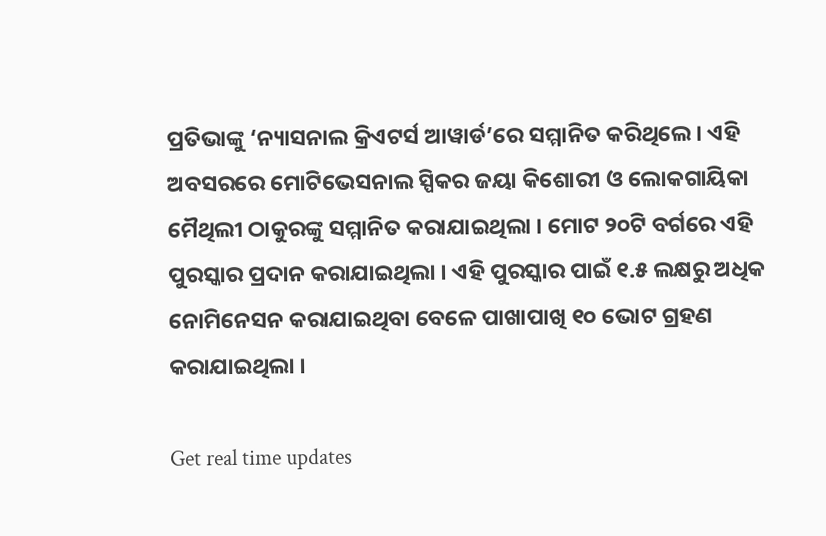ପ୍ରତିଭାଙ୍କୁ ‘ନ୍ୟାସନାଲ କ୍ରିଏଟର୍ସ ଆୱାର୍ଡ’ରେ ସମ୍ମାନିତ କରିଥିଲେ । ଏହି ଅବସରରେ ମୋଟିଭେସନାଲ ସ୍ପିକର ଜୟା କିଶୋରୀ ଓ ଲୋକଗାୟିକା ମୈଥିଲୀ ଠାକୁରଙ୍କୁ ସମ୍ମାନିତ କରାଯାଇଥିଲା । ମୋଟ ୨୦ଟି ବର୍ଗରେ ଏହି ପୁରସ୍କାର ପ୍ରଦାନ କରାଯାଇଥିଲା । ଏହି ପୁରସ୍କାର ପାଇଁ ୧.୫ ଲକ୍ଷରୁ ଅଧିକ ନୋମିନେସନ କରାଯାଇଥିବା ବେଳେ ପାଖାପାଖି ୧୦ ଭୋଟ ଗ୍ରହଣ କରାଯାଇଥିଲା ।

Get real time updates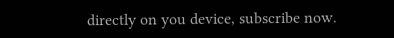directly on you device, subscribe now.